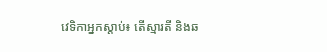វេទិកាអ្នកស្ដាប់៖ តើស្មារតី និងឆ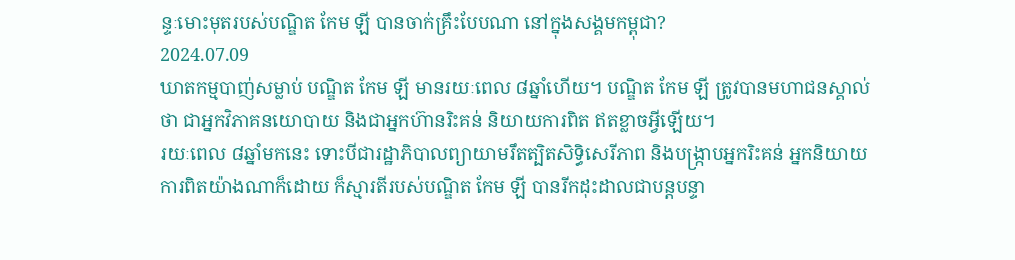ន្ទៈមោះមុតរបស់បណ្ឌិត កែម ឡី បានចាក់គ្រឹះបែបណា នៅក្នុងសង្គមកម្ពុជា?
2024.07.09
ឃាតកម្មបាញ់សម្លាប់ បណ្ឌិត កែម ឡី មានរយៈពេល ៨ឆ្នាំហើយ។ បណ្ឌិត កែម ឡី ត្រូវបានមហាជនស្គាល់ថា ជាអ្នកវិភាគនយោបាយ និងជាអ្នកហ៊ានរិះគន់ និយាយការពិត ឥតខ្លាចអ្វីឡើយ។
រយៈពេល ៨ឆ្នាំមកនេះ ទោះបីជារដ្ឋាភិបាលព្យាយាមរឹតត្បិតសិទ្ធិសេរីភាព និងបង្ក្រាបអ្នករិះគន់ អ្នកនិយាយការពិតយ៉ាងណាក៏ដោយ ក៏ស្មារតីរបស់បណ្ឌិត កែម ឡី បានរីកដុះដាលជាបន្តបន្ទា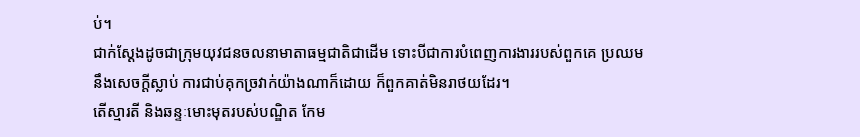ប់។
ជាក់ស្ដែងដូចជាក្រុមយុវជនចលនាមាតាធម្មជាតិជាដើម ទោះបីជាការបំពេញការងាររបស់ពួកគេ ប្រឈមនឹងសេចក្ដីស្លាប់ ការជាប់គុកច្រវាក់យ៉ាងណាក៏ដោយ ក៏ពួកគាត់មិនរាថយដែរ។
តើស្មារតី និងឆន្ទៈមោះមុតរបស់បណ្ឌិត កែម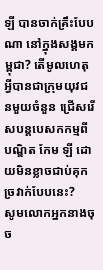ឡី បានចាក់គ្រឹះបែបណា នៅក្នុងសង្គមកម្ពុជា? តើមូលហេតុអ្វីបានជាក្រុមយុវជនមួយចំនួន ជ្រើសរើសបន្តបេសកកម្មពីបណ្ឌិត កែម ឡី ដោយមិនខ្លាចជាប់គុកច្រវាក់បែបនេះ?
សូមលោកអ្នកនាងចុច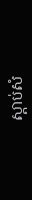ស្ដាប់សំ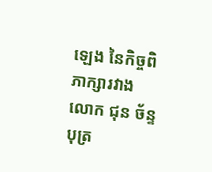ឡេង នៃកិច្ចពិភាក្សារវាងលោក ជុន ច័ន្ទបុត្រ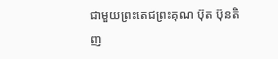ជាមួយព្រះតេជព្រះគុណ ប៊ុត ប៊ុនតិញ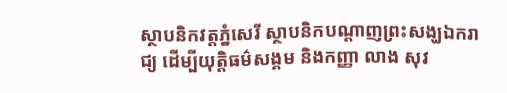ស្ថាបនិកវត្តភ្នំសេរី ស្ថាបនិកបណ្ដាញព្រះសង្ឃឯករាជ្យ ដើម្បីយុត្តិធម៌សង្គម និងកញ្ញា លាង សុវ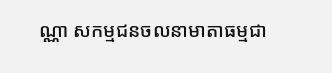ណ្ណា សកម្មជនចលនាមាតាធម្មជា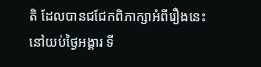តិ ដែលបានជជែកពិភាក្សាអំពីរឿងនេះ នៅយប់ថ្ងៃអង្គារ ទី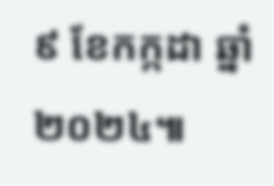៩ ខែកក្កដា ឆ្នាំ២០២៤៕